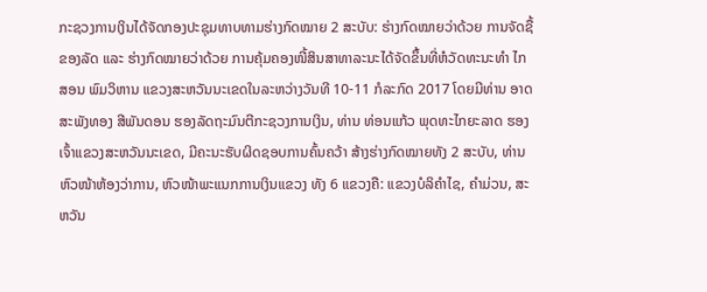ກະຊວງການເງິນໄດ້ຈັດກອງປະຊຸມທາບທາມຮ່າງກົດໝາຍ 2 ສະບັບ: ຮ່າງກົດໝາຍວ່າດ້ວຍ ການຈັດຊື້ຂອງລັດ ແລະ ຮ່າງກົດໝາຍວ່າດ້ວຍ ການຄຸ້ມຄອງໜີ້ສິນສາທາລະນະໄດ້ຈັດຂຶ້ນທີ່ຫໍວັດທະນະທຳ ໄກສອນ ພົມວິຫານ ແຂວງສະຫວັນນະເຂດໃນລະຫວ່າງວັນທີ 10-11 ກໍລະກົດ 2017 ໂດຍມີທ່ານ ອາດສະພັງທອງ ສີພັນດອນ ຮອງລັດຖະມົນຕີກະຊວງການເງິນ, ທ່ານ ທ່ອນແກ້ວ ພຸດທະໄກຍະລາດ ຮອງເຈົ້າແຂວງສະຫວັນນະເຂດ, ມີຄະນະຮັບຜິດຊອບການຄົ້ນຄວ້າ ສ້າງຮ່າງກົດໝາຍທັງ 2 ສະບັບ, ທ່ານຫົວໜ້າຫ້ອງວ່າການ, ຫົວໜ້າພະແນກການເງິນແຂວງ ທັງ 6 ແຂວງຄື: ແຂວງບໍລິຄຳໄຊ, ຄຳມ່ວນ, ສະຫວັນ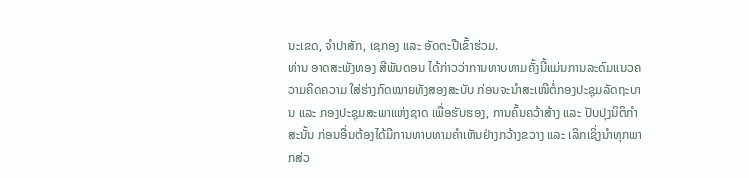ນະເຂດ, ຈໍາປາສັກ, ເຊກອງ ແລະ ອັດຕະປືເຂົ້າຮ່ວມ.
ທ່ານ ອາດສະພັງທອງ ສີພັນດອນ ໄດ້ກ່າວວ່າການທາບທາມຄັ້ງນີ້ແມ່ນການລະດົມແນວຄວາມຄິດຄວາມ ໃສ່ຮ່າງກົດໝາຍທັງສອງສະບັບ ກ່ອນຈະນຳສະເໜີຕໍ່ກອງປະຊຸມລັດຖະບານ ແລະ ກອງປະຊຸມສະພາແຫ່ງຊາດ ເພື່ອຮັບຮອງ, ການຄົ້ນຄວ້າສ້າງ ແລະ ປັບປຸງນິຕິກຳ ສະນັ້ນ ກ່ອນອື່ນຕ້ອງໄດ້ມີການທາບທາມຄຳເຫັນຢ່າງກວ້າງຂວາງ ແລະ ເລິກເຊິ່ງນຳທຸກພາກສ່ວ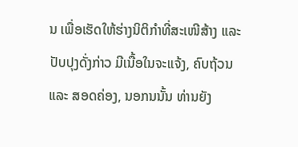ນ ເພື່ອເຮັດໃຫ້ຮ່າງນິຕິກຳທີ່ສະເໜີສ້າງ ແລະ ປັບປຸງດັ່ງກ່າວ ມີເນື້ອໃນຈະແຈ້ງ, ຄົບຖ້ວນ ແລະ ສອດຄ່ອງ, ນອກນນັ້ນ ທ່ານຍັງ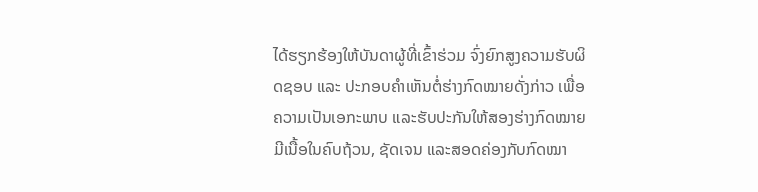ໄດ້ຮຽກຮ້ອງໃຫ້ບັນດາຜູ້ທີ່ເຂົ້າຮ່ວມ ຈົ່ງຍົກສູງຄວາມຮັບຜິດຊອບ ແລະ ປະກອບຄຳເຫັນຕໍ່ຮ່າງກົດໝາຍດັ່ງກ່າວ ເພື່ອຄວາມເປັນເອກະພາບ ແລະຮັບປະກັນໃຫ້ສອງຮ່າງກົດໝາຍ ມີເນື້ອໃນຄົບຖ້ວນ, ຊັດເຈນ ແລະສອດຄ່ອງກັບກົດໝາ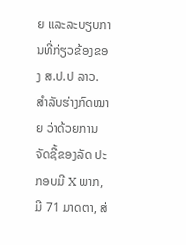ຍ ແລະລະບຽບການທີ່ກ່ຽວຂ້ອງຂອງ ສ.ປ.ປ ລາວ.
ສຳລັບຮ່າງກົດໝາຍ ວ່າດ້ວຍການຈັດຊື້ຂອງລັດ ປະກອບມີ X ພາກ, ມີ 71 ມາດຕາ, ສ່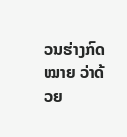ວນຮ່າງກົດໝາຍ ວ່າດ້ວຍ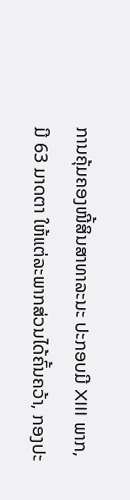ການຄຸ້ມຄອງໜີ້ສິນສາທາລະນະ ປະກອບມີ XIII ພາກ, ມີ 63 ມາດຕາ ໃຫ້ແຕ່ລະພາກສ່ວນໄດ້ຄົ້ນຄວ້າ, ກອງປະ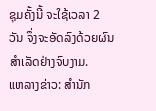ຊຸມຄັ້ງນີ້ ຈະໃຊ້ເວລາ 2 ວັນ ຈຶ່ງຈະອັດລົງດ້ວຍຜົນສຳເລັດຢ່າງຈົບງາມ.
ແຫລາງຂ່າວ: ສຳນັກ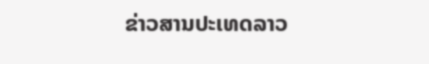ຂ່າວສານປະເທດລາວ